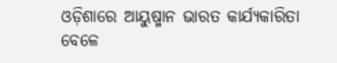ଓଡ଼ିଶାରେ ଆୟୁଷ୍ମାନ ଭାରତ କାର୍ଯ୍ୟକାରିତା ବେଳେ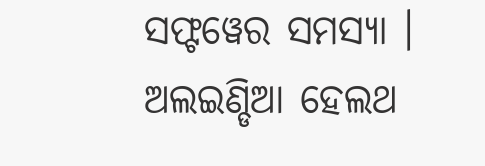ସଫ୍ଟୱେର ସମସ୍ୟା । ଅଲଇଣ୍ଡିଆ ହେଲଥ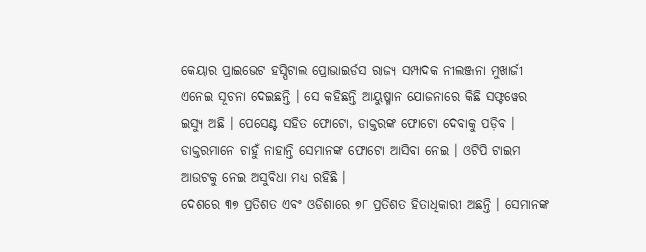କେୟାର ପ୍ରାଇଭେଟ ହସ୍ପିଟାଲ ପ୍ରୋଭାଇର୍ଡସ ରାଜ୍ୟ ସମ୍ପାଦକ ନୀଲଞ୍ଜନା ମୁଖାର୍ଜୀ ଏନେଇ ସୂଚନା ଦେଇଛନ୍ତି । ସେ କହିଛନ୍ତି ଆୟୁଷ୍ମାନ ଯୋଜନାରେ କିଛି ସଫ୍ଟୱେର ଇସ୍ୟୁ ଅଛି । ପେସେଣ୍ଟ ସହିତ ଫୋଟୋ, ଡାକ୍ତରଙ୍କ ଫୋଟୋ ଦେବାକୁ ପଡ଼ିବ । ଡାକ୍ତରମାନେ ଚାହୁଁ ନାହାନ୍ତି ସେମାନଙ୍କ ଫୋଟୋ ଆସିବା ନେଇ । ଓଟିପି ଟାଇମ ଆଉଟକୁ ନେଇ ଅସୁବିଧା ମଧ୍ୟ ରହିଛି ।
ଦେଶରେ ୩୭ ପ୍ରତିଶତ ଏବଂ ଓଡିଶାରେ ୭୮ ପ୍ରତିଶତ ହିତାଧିକାରୀ ଅଛନ୍ତି । ସେମାନଙ୍କ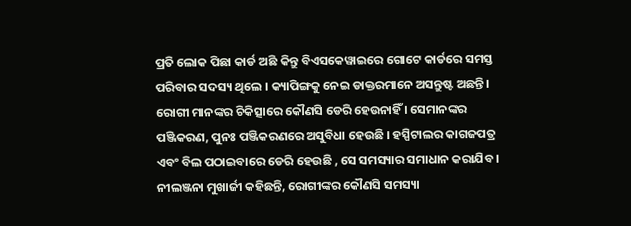ପ୍ରତି ଲୋକ ପିଛା କାର୍ଡ ଅଛି କିନ୍ତୁ ବିଏସକେୱାଇରେ ଗୋଟେ କାର୍ଡରେ ସମସ୍ତ ପରିବାର ସଦସ୍ୟ ଥିଲେ । କ୍ୟାପିଙ୍ଗକୁ ନେଇ ଡାକ୍ତରମାନେ ଅସନ୍ତୁଷ୍ଟ ଅଛନ୍ତି। ରୋଗୀ ମାନଙ୍କର ଚିକିତ୍ସାରେ କୌଣସି ଡେରି ହେଉନାହିଁ । ସେମାନଙ୍କର ପଞ୍ଜିକରଣ, ପୁନଃ ପଞ୍ଜିକରଣରେ ଅସୁବିଧା ହେଉଛି । ହସ୍ପିଟାଲର କାଗଜପତ୍ର ଏବଂ ବିଲ ପଠାଇବାରେ ଡେରି ହେଉଛି , ସେ ସମସ୍ୟାର ସମାଧାନ କରାଯିବ । ନୀଲଞ୍ଜନା ମୁଖାର୍ଜୀ କହିଛନ୍ତି, ରୋଗୀଙ୍କର କୌଣସି ସମସ୍ୟା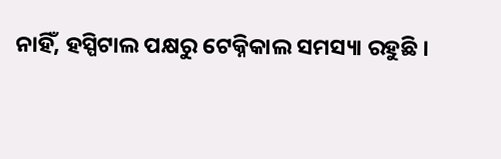ନାହିଁ, ହସ୍ପିଟାଲ ପକ୍ଷରୁ ଟେକ୍ନିକାଲ ସମସ୍ୟା ରହୁଛି ।